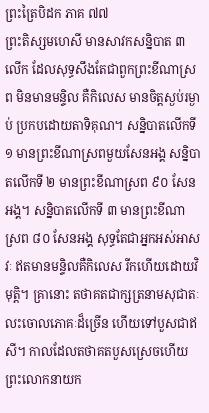ព្រះត្រៃបិដក ភាគ ៧៧
ព្រះតិស្សមហេសី មានសាវកសន្និបាត ៣ លើក ដែលសុទ្ធសឹងតែជាពួកព្រះខីណាស្រព មិនមានមន្ទិល គឺកិលេស មានចិត្តស្ងប់រម្ងាប់ ប្រកបដោយតាទិគុណ។ សន្និបាតលើកទី ១ មានព្រះខីណាស្រពមួយសែនអង្គ សន្និបាតលើកទី ២ មានព្រះខីណាស្រព ៩០ សែនអង្គ។ សន្និបាតលើកទី ៣ មានព្រះខីណាស្រព ៨០ សែនអង្គ សុទ្ធតែជាអ្នកអស់អាសវៈ ឥតមានមន្ទិលគឺកិលេស រីកហើយដោយវិមុត្តិ។ គ្រានោះ តថាគតជាក្សត្រនាមសុជាតៈ លះចោលភោគៈដ៏ច្រើន ហើយទៅបួសជាឥសី។ កាលដែលតថាគតបួសស្រេចហើយ ព្រះលោកនាយក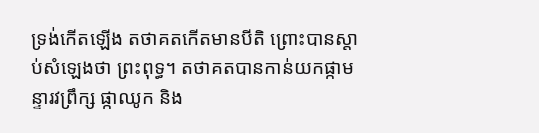ទ្រង់កើតឡើង តថាគតកើតមានបីតិ ព្រោះបានស្តាប់សំឡេងថា ព្រះពុទ្ធ។ តថាគតបានកាន់យកផ្កាមន្ទារវព្រឹក្ស ផ្កាឈូក និង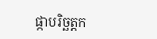ផ្កាបរិច្ឆត្តក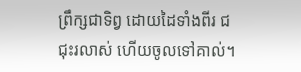ព្រឹក្សជាទិព្វ ដោយដៃទាំងពីរ ជជុះរលាស់ ហើយចូលទៅគាល់។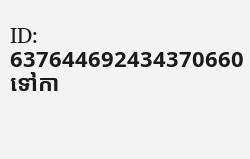ID: 637644692434370660
ទៅកា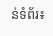ន់ទំព័រ៖